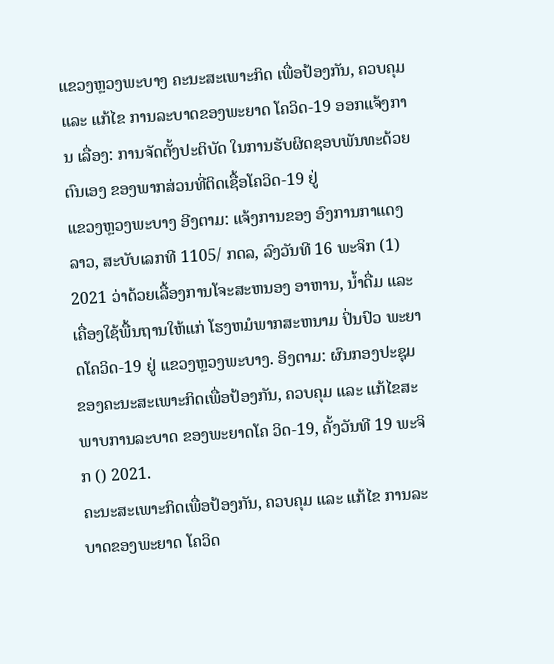ແຂວງຫຼວງພະບາງ ຄະນະສະເພາະກິດ ເພື່ອປ້ອງກັນ, ຄວບຄຸມ ແລະ ແກ້ໄຂ ການລະບາດຂອງພະຍາດ ໂຄວິດ-19 ອອກແຈ້ງການ ເລື່ອງ: ການຈັດຕັ້ງປະຕິບັດ ໃນການຮັບຜິດຊອບພັນທະດ້ວຍຕົນເອງ ຂອງພາກສ່ວນທີ່ຕິດເຊື້ອໂຄວິດ-19 ຢູ່
ແຂວງຫຼວງພະບາງ ອີງຕາມ: ແຈ້ງການຂອງ ອົງການກາແດງລາວ, ສະບັບເລກທີ 1105/ ກດລ, ລົງວັນທີ 16 ພະຈິກ (1) 2021 ວ່າດ້ວຍເລື້ອງການໂຈະສະຫນອງ ອາຫານ, ນ້ຳດື່ມ ແລະ ເຄື່ອງໃຊ້ພື້ນຖານໃຫ້ແກ່ ໂຮງຫມໍພາກສະຫນາມ ປິ່ນປົວ ພະຍາດໂຄວິດ-19 ຢູ່ ແຂວງຫຼວງພະບາງ. ອິງຕາມ: ຜົນກອງປະຊຸມຂອງຄະນະສະເພາະກິດເພື່ອປ້ອງກັນ, ຄວບຄຸມ ແລະ ແກ້ໄຂສະພາບການລະບາດ ຂອງພະຍາດໂຄ ວິດ-19, ຄັ້ງວັນທີ 19 ພະຈິກ () 2021.
ຄະນະສະເພາະກິດເພື່ອປ້ອງກັນ, ຄວບຄຸມ ແລະ ແກ້ໄຂ ການລະບາດຂອງພະຍາດ ໂຄວິດ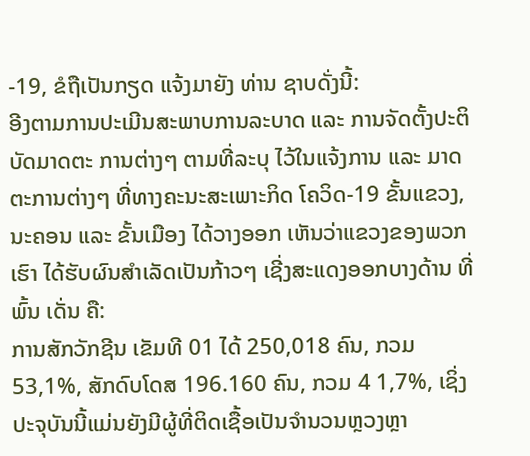-19, ຂໍຖືເປັນກຽດ ແຈ້ງມາຍັງ ທ່ານ ຊາບດັ່ງນີ້:
ອີງຕາມການປະເມີນສະພາບການລະບາດ ແລະ ການຈັດຕັ້ງປະຕິບັດມາດຕະ ການຕ່າງໆ ຕາມທີ່ລະບຸ ໄວ້ໃນແຈ້ງການ ແລະ ມາດຕະການຕ່າງໆ ທີ່ທາງຄະນະສະເພາະກິດ ໂຄວິດ-19 ຂັ້ນແຂວງ, ນະຄອນ ແລະ ຂັ້ນເມືອງ ໄດ້ວາງອອກ ເຫັນວ່າແຂວງຂອງພວກເຮົາ ໄດ້ຮັບຜົນສໍາເລັດເປັນກ້າວໆ ເຊີ່ງສະແດງອອກບາງດ້ານ ທີ່ພົ້ນ ເດັ່ນ ຄື:
ການສັກວັກຊີນ ເຂັມທີ 01 ໄດ້ 250,018 ຄົນ, ກວມ 53,1%, ສັກດົບໂດສ 196.160 ຄົນ, ກວມ 4 1,7%, ເຊິ່ງປະຈຸບັນນີ້ແມ່ນຍັງມີຜູ້ທີ່ຕິດເຊື້ອເປັນຈໍານວນຫຼວງຫຼາ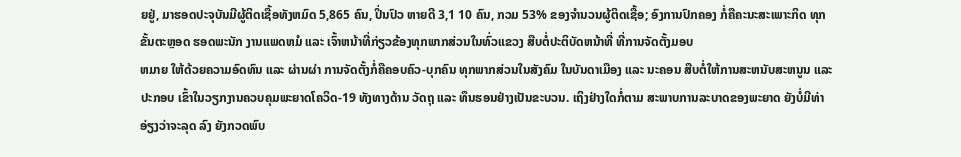ຍຢູ່, ມາຮອດປະຈຸບັນມີຜູ້ຕິດເຊື້ອທັງຫມົດ 5,865 ຄົນ, ປິ່ນປົວ ຫາຍດີ 3,1 10 ຄົນ, ກວມ 53% ຂອງຈໍານວນຜູ້ຕິດເຊື້ອ; ອົງການປົກຄອງ ກໍ່ຄືຄະນະສະເພາະກິດ ທຸກຂັ້ນຕະຫຼອດ ຮອດພະນັກ ງານແພດຫມໍ ແລະ ເຈົ້າຫນ້າທີ່ກ່ຽວຂ້ອງທຸກພາກສ່ວນໃນທົ່ວແຂວງ ສືບຕໍ່ປະຕິບັດຫນ້າທີ່ ທີ່ການຈັດຕັ້ງມອບ
ຫມາຍ ໃຫ້ດ້ວຍຄວາມອົດທົນ ແລະ ຜ່ານຜ່າ ການຈັດຕັ້ງກໍ່ຄືຄອບຄົວ-ບຸກຄົນ ທຸກພາກສ່ວນໃນສັງຄົມ ໃນບັນດາເມືອງ ແລະ ນະຄອນ ສືບຕໍ່ໃຫ້ການສະຫນັບສະຫນູນ ແລະ ປະກອບ ເຂົ້າໃນວຽກງານຄວບຄຸມພະຍາດໂຄວິດ-19 ທັງທາງດ້ານ ວັດຖຸ ແລະ ທຶນຮອນຢ່າງເປັນຂະບວນ. ເຖິງຢ່າງໃດກໍ່ຕາມ ສະພາບການລະບາດຂອງພະຍາດ ຍັງບໍ່ມີທ່າອ່ຽງວ່າຈະລຸດ ລົງ ຍັງກວດພົບ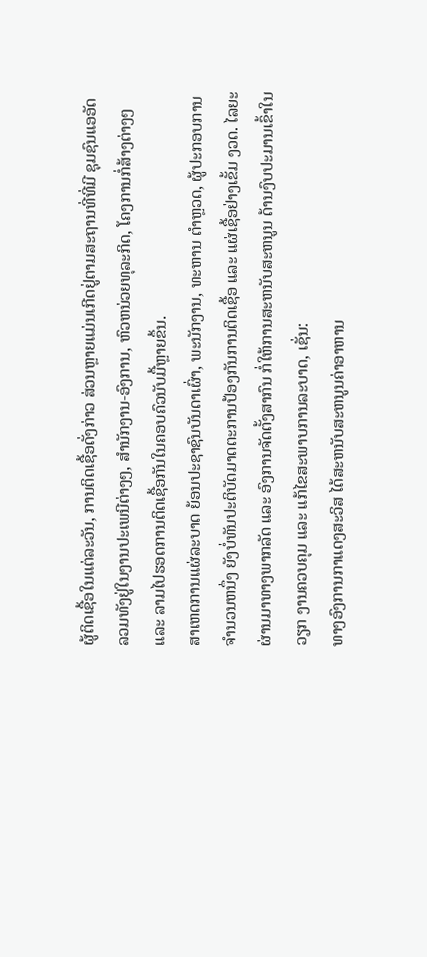ຜູ້ຕິດເຊື້ອໃນແຕ່ລະວັນ, ການຕິດເຊື້ອດັ່ງກ່າວ ສ່ວນຫຼາຍແມ່ນເກີດຢູ່ຕາມສະຖານທີ່ທີ່ມີ ຊຸມຊົນແອອັດ ລວມທັງຢູ່ໃນງານປະເພນີຕ່າງໆ, ສໍານັກງານ-ອົງການ, ຫົວຫນ່ວຍທຸລະກິດ, ໂຄງການກໍ່ສ້າງຕ່າງໆ ແລະ ລາມໄປຮອດການຕິດເຊື້ອກັນໃນຄອບຄົວນັບມື້ຫຼາຍຂຶ້ນ.
ສາເຫດການແຜ່ລະບາດ ຍ້ອນປະຊາຊົນບັນດາເຜົ່າ, ພະນັກງານ, ທະຫານ ຕໍາຫຼວດ, ຜູ້ປະກອບການ ຈໍານວນຫນຶ່ງ ຍັງບໍ່ທັນປະຕິບັດມາດຕະການປ້ອງກັນການຕິດເຊື້ອ ແລະ ແຜ່ເຊື້ອຢ່າງເຂັ້ມ ງວດ. ໄລຍະຜ່ານມາທາງພາກລັດ ແລະ ອົງການຈັດຕັ້ງສາກົນ ກໍ່ໃຫ້ການສະຫນັບສະຫນູນ ດ້ານງົບປະມານເຂົ້າໃນ ວຽກ ງານຄວບຄຸມ ແລະ ແກ້ໄຂສະພາບການລະບາດ, ເຊັ່ນ:
ທາງອົງການກາແດງສະວິສ ໄດ້ສະຫນັບສະຫນູນຄ່າອາຫານ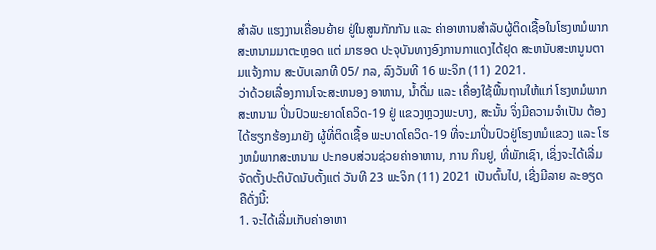ສໍາລັບ ແຮງງານເຄື່ອນຍ້າຍ ຢູ່ໃນສູນກັກກັນ ແລະ ຄ່າອາຫານສໍາລັບຜູ້ຕິດເຊື້ອໃນໂຮງຫມໍພາກສະຫນາມມາຕະຫຼອດ ແຕ່ ມາຮອດ ປະຈຸບັນທາງອົງການກາແດງໄດ້ຢຸດ ສະຫນັບສະຫນູນຕາມແຈ້ງການ ສະບັບເລກທີ 05/ ກລ, ລົງວັນທີ 16 ພະຈິກ (11) 2021.
ວ່າດ້ວຍເລື່ອງການໂຈະສະຫນອງ ອາຫານ, ນ້ຳດື່ມ ແລະ ເຄື່ອງໃຊ້ພື້ນຖານໃຫ້ແກ່ ໂຮງຫມໍພາກສະຫນາມ ປິ່ນປົວພະຍາດໂຄວິດ-19 ຢູ່ ແຂວງຫຼວງພະບາງ, ສະນັ້ນ ຈິ່ງມີຄວາມຈໍາເປັນ ຕ້ອງໄດ້ຮຽກຮ້ອງມາຍັງ ຜູ້ທີ່ຕິດເຊື້ອ ພະບາດໂຄວິດ-19 ທີ່ຈະມາປິ່ນປົວຢູ່ໂຮງຫມໍແຂວງ ແລະ ໂຮງຫມໍພາກສະຫນາມ ປະກອບສ່ວນຊ່ວຍຄ່າອາຫານ, ການ ກິນຢູ, ທີ່ພັກເຊົາ, ເຊິ່ງຈະໄດ້ເລີ່ມຈັດຕັ້ງປະຕິບັດນັບຕັ້ງແຕ່ ວັນທີ 23 ພະຈິກ (11) 2021 ເປັນຕົ້ນໄປ, ເຊີ່ງມີລາຍ ລະອຽດ ຄືດັ່ງນີ້:
1. ຈະໄດ້ເລີ່ມເກັບຄ່າອາຫາ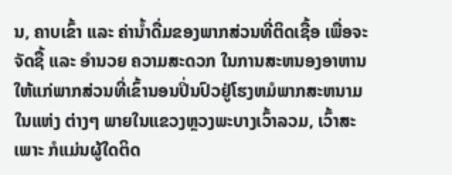ນ, ຄາບເຂົ້າ ແລະ ຄ່ານ້ຳດື່ມຂອງພາກສ່ວນທີ່ຕິດເຊື້ອ ເພື່ອຈະຈັດຊື້ ແລະ ອໍານວຍ ຄວາມສະດວກ ໃນການສະຫນອງອາຫານ ໃຫ້ແກ່ພາກສ່ວນທີ່ເຂົ້ານອນປິ່ນປົວຢູ່ໂຮງຫມໍພາກສະຫນາມ ໃນແຫ່ງ ຕ່າງໆ ພາຍໃນແຂວງຫຼວງພະບາງເວົ້າລວມ, ເວົ້າສະເພາະ ກໍແມ່ນຜູ້ໃດຕິດ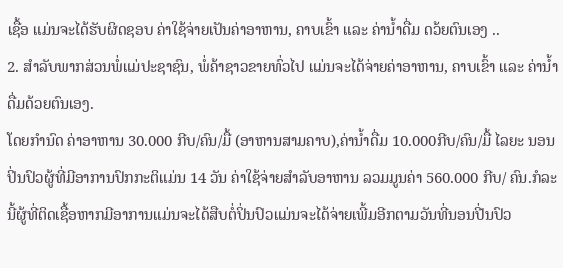ເຊື້ອ ແມ່ນຈະໄດ້ຮັບຜິດຊອບ ຄ່າໃຊ້ຈ່າຍເປັນຄ່າອາຫານ, ຄາບເຂົ້າ ແລະ ຄ່ານ້ຳດື່ມ ດວ້ຍຕົນເອງ ..
2. ສໍາລັບພາກສ່ວນພໍ່ແມ່ປະຊາຊົນ, ພໍ່ຄ້າຊາວຂາຍທົ່ວໄປ ແມ່ນຈະໄດ້ຈ່າຍຄ່າອາຫານ, ຄາບເຂົ້າ ແລະ ຄ່ານ້ຳດື່ມດ້ວຍຕົນເອງ.
ໂດຍກໍານົດ ຄ່າອາຫານ 30.000 ກີບ/ຄົນ/ມື້ (ອາຫານສາມຄາບ),ຄ່ານ້ຳດື່ມ 10.000ກີບ/ຄົນ/ມື້ ໄລຍະ ນອນປິ່ນປົວຜູ້ທີ່ມີອາການປົກກະຕິແມ່ນ 14 ວັນ ຄ່າໃຊ້ຈ່າຍສໍາລັບອາຫານ ລວມມູນຄ່າ 560.000 ກີບ/ ຄົນ.ກໍລະນີ້ຜູ້ທີ່ຕິດເຊື້ອຫາກມີອາການແມ່ນຈະໄດ້ສືບຕໍ່ປິ່ນປົວແມ່ນຈະໄດ້ຈ່າຍເພີ້ມອີກຕາມວັນທີ່ນອນປີ່ນປົວ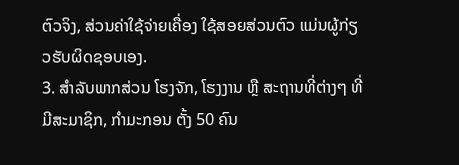ຕົວຈິງ, ສ່ວນຄ່າໃຊ້ຈ່າຍເຄື່ອງ ໃຊ້ສອຍສ່ວນຕົວ ແມ່ນຜູ້ກ່ຽວຮັບຜິດຊອບເອງ.
3. ສໍາລັບພາກສ່ວນ ໂຮງຈັກ, ໂຮງງານ ຫຼື ສະຖານທີ່ຕ່າງໆ ທີ່ມີສະມາຊິກ, ກໍາມະກອນ ຕັ້ງ 50 ຄົນ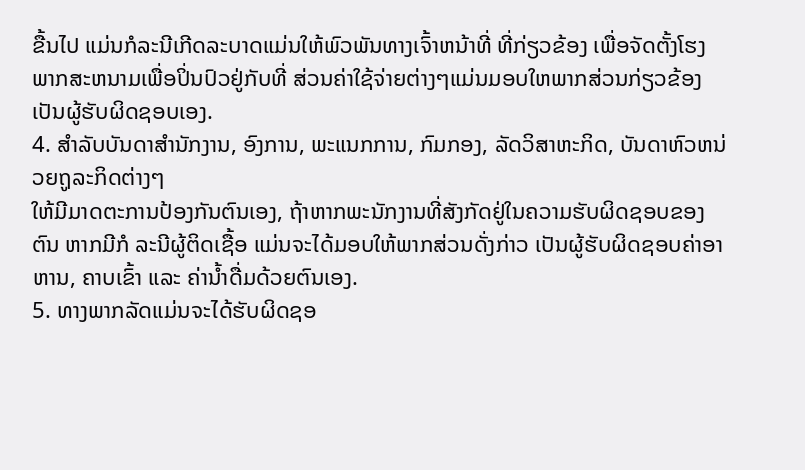ຂື້ນໄປ ແມ່ນກໍລະນີເກີດລະບາດແມ່ນໃຫ້ພົວພັນທາງເຈົ້າຫນ້າທີ່ ທີ່ກ່ຽວຂ້ອງ ເພື່ອຈັດຕັ້ງໂຮງພາກສະຫນາມເພື່ອປິ່ນປົວຢູ່ກັບທີ່ ສ່ວນຄ່າໃຊ້ຈ່າຍຕ່າງໆແມ່ນມອບໃຫພາກສ່ວນກ່ຽວຂ້ອງເປັນຜູ້ຮັບຜິດຊອບເອງ.
4. ສໍາລັບບັນດາສໍານັກງານ, ອົງການ, ພະແນກການ, ກົມກອງ, ລັດວິສາຫະກິດ, ບັນດາຫົວຫນ່ວຍຖູລະກິດຕ່າງໆ
ໃຫ້ມີມາດຕະການປ້ອງກັນຕົນເອງ, ຖ້າຫາກພະນັກງານທີ່ສັງກັດຢູ່ໃນຄວາມຮັບຜິດຊອບຂອງຕົນ ຫາກມີກໍ ລະນີຜູ້ຕິດເຊື້ອ ແມ່ນຈະໄດ້ມອບໃຫ້ພາກສ່ວນດັ່ງກ່າວ ເປັນຜູ້ຮັບຜິດຊອບຄ່າອາຫານ, ຄາບເຂົ້າ ແລະ ຄ່ານ້ຳດື່ມດ້ວຍຕົນເອງ.
5. ທາງພາກລັດແມ່ນຈະໄດ້ຮັບຜິດຊອ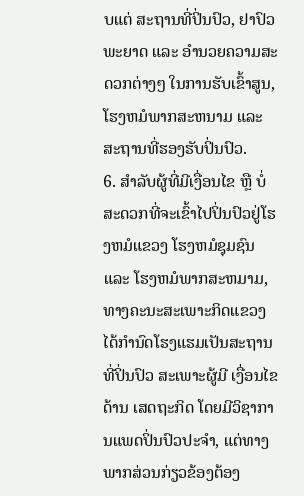ບແຕ່ ສະຖານທີ່ປິ່ນປົວ, ຢາປົວພະຍາດ ແລະ ອໍານວຍຄວາມສະດວກຕ່າງໆ ໃນການຮັບເຂົ້າສູນ, ໂຮງຫມໍພາກສະຫນາມ ແລະ ສະຖານທີ່ຮອງຮັບປິ່ນປົວ.
6. ສໍາລັບຜູ້ທີ່ມີເງື່ອນໄຂ ຫຼື ບໍ່ສະດວກທີ່ຈະເຂົ້າໄປປິ່ນປົວຢູ່ໂຮງຫມໍແຂວງ ໂຮງຫມໍຊຸມຊົນ ແລະ ໂຮງຫມໍພາກສະຫມາມ, ທາງຄະນະສະເພາະກິດແຂວງ ໄດ້ກໍານົດໂຮງແຮມເປັນສະຖານທີ່ປິ່ນປົວ ສະເພາະຜູ້ມີ ເງື່ອນໄຂດ້ານ ເສດຖະກິດ ໂດຍມີວິຊາການແພດປິ່ນປົວປະຈໍາ, ແຕ່ທາງພາກສ່ວນກ່ຽວຂ້ອງຕ້ອງ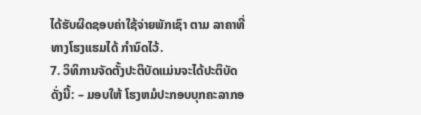ໄດ້ຮັບຜິດຊອບຄ່າໃຊ້ຈ່າຍພັກເຊົາ ຕາມ ລາຄາທີ່ທາງໂຮງແຮມໄດ້ ກໍານົດໄວ້.
7. ວິທິການຈັດຕັ້ງປະຕິບັດແມ່ນຈະໄດ້ປະຕິບັດດັ່ງນີ້: – ມອບໃຫ້ ໂຮງຫມໍປະກອບບຸກຄະລາກອ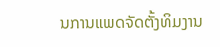ນການແພດຈັດຕັ້ງທິມງານ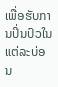ເພື່ອຮັບການປິ່ນປົວໃນແຕ່ລະບ່ອນ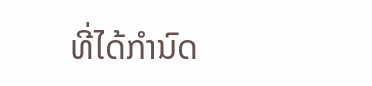ທີ່ໄດ້ກໍານົດ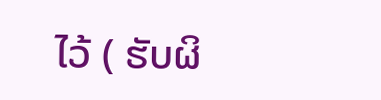ໄວ້ ( ຮັບຜິ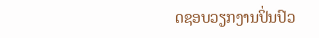ດຊອບວຽກງານປິ່ນປົວ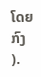ໂດຍກົງ ).